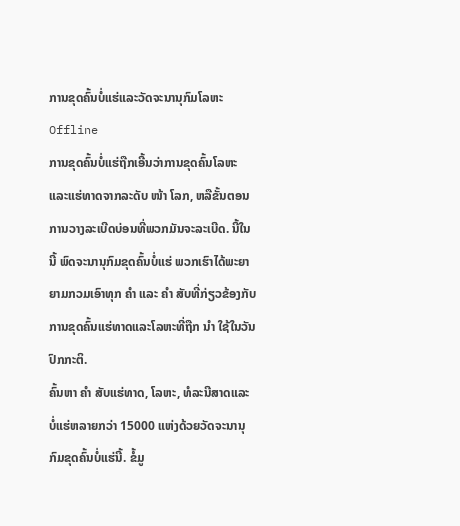ການຂຸດຄົ້ນບໍ່ແຮ່ແລະວັດຈະນານຸກົມໂລຫະ Offline
ການຂຸດຄົ້ນບໍ່ແຮ່ຖືກເອີ້ນວ່າການຂຸດຄົ້ນໂລຫະແລະແຮ່ທາດຈາກລະດັບ ໜ້າ ໂລກ, ຫລືຂັ້ນຕອນການວາງລະເບີດບ່ອນທີ່ພວກມັນຈະລະເບີດ. ນີ້ໃນນີ້ ພົດຈະນານຸກົມຂຸດຄົ້ນບໍ່ແຮ່ ພວກເຮົາໄດ້ພະຍາຍາມກວມເອົາທຸກ ຄຳ ແລະ ຄຳ ສັບທີ່ກ່ຽວຂ້ອງກັບການຂຸດຄົ້ນແຮ່ທາດແລະໂລຫະທີ່ຖືກ ນຳ ໃຊ້ໃນວັນປົກກະຕິ.
ຄົ້ນຫາ ຄຳ ສັບແຮ່ທາດ, ໂລຫະ, ທໍລະນີສາດແລະບໍ່ແຮ່ຫລາຍກວ່າ 15000 ແຫ່ງດ້ວຍວັດຈະນານຸກົມຂຸດຄົ້ນບໍ່ແຮ່ນີ້. ຂໍ້ມູ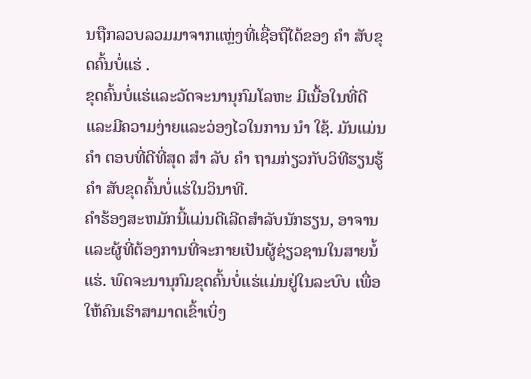ນຖືກລວບລວມມາຈາກແຫຼ່ງທີ່ເຊື່ອຖືໄດ້ຂອງ ຄຳ ສັບຂຸດຄົ້ນບໍ່ແຮ່ .
ຂຸດຄົ້ນບໍ່ແຮ່ແລະວັດຈະນານຸກົມໂລຫະ ມີເນື້ອໃນທີ່ດີແລະມີຄວາມງ່າຍແລະວ່ອງໄວໃນການ ນຳ ໃຊ້. ມັນແມ່ນ ຄຳ ຕອບທີ່ດີທີ່ສຸດ ສຳ ລັບ ຄຳ ຖາມກ່ຽວກັບວິທີຮຽນຮູ້ ຄຳ ສັບຂຸດຄົ້ນບໍ່ແຮ່ໃນວິນາທີ.
ຄໍາຮ້ອງສະຫມັກນີ້ແມ່ນດີເລີດສໍາລັບນັກຮຽນ, ອາຈານແລະຜູ້ທີ່ຕ້ອງການທີ່ຈະກາຍເປັນຜູ້ຊ່ຽວຊານໃນສາຍນ້ໍແຮ່. ພົດຈະນານຸກົມຂຸດຄົ້ນບໍ່ແຮ່ແມ່ນຢູ່ໃນລະບົບ ເພື່ອໃຫ້ຄົນເຮົາສາມາດເຂົ້າເບິ່ງ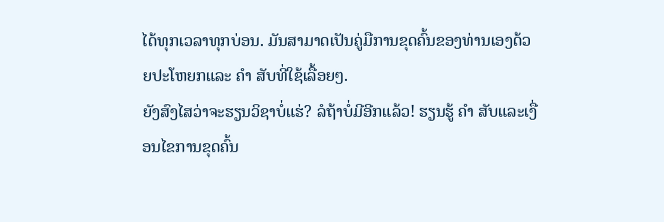ໄດ້ທຸກເວລາທຸກບ່ອນ. ມັນສາມາດເປັນຄູ່ມືການຂຸດຄົ້ນຂອງທ່ານເອງດ້ວຍປະໂຫຍກແລະ ຄຳ ສັບທີ່ໃຊ້ເລື້ອຍໆ.
ຍັງສົງໄສວ່າຈະຮຽນວິຊາບໍ່ແຮ່? ລໍຖ້າບໍ່ມີອີກແລ້ວ! ຮຽນຮູ້ ຄຳ ສັບແລະເງື່ອນໄຂການຂຸດຄົ້ນ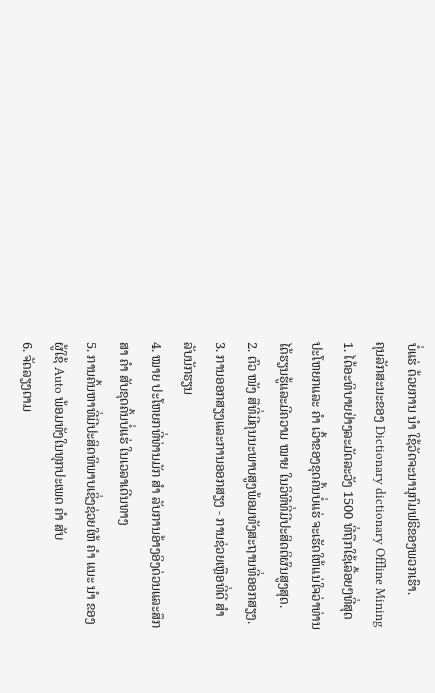ບໍ່ແຮ່ ດ້ວຍການ ນຳ ໃຊ້ວັດຈະນານຸກົມຟຣີຂອງພວກເຮົາ.
ຄຸນລັກສະນະຂອງ Dictionary dictionary Offline Mining
1. ໄດ້ອະທິບາຍຢ່າງລະມັດລະວັງ 1500 ທີ່ຖືກໃຊ້ເລື້ອຍໆທີ່ສຸດ ປະໂຫຍກແລະ ຄຳ ເວົ້າຂອງຂຸດຄົ້ນບໍ່ແຮ່ ຈະເຮັດໃຫ້ແນ່ໃຈວ່າທ່ານໄດ້ຮຽນຮູ້ແລະມີຄວາມ ໝາຍ ໃນວິທີທີ່ມີປະສິດຕິຜົນສູງສຸດ.
2. ຕົວ ໜັງ ສືທີ່ມີຄຸນນະພາບສູງພ້ອມທັງສະຖານທີ່ອອກສຽງ.
3. ການອອກສຽງແລະການອອກສຽງ - ການຊ່ວຍເຫຼືອທີ່ດີ ສຳ ລັບນັກຮຽນ
4. ໝາຍ ປະໂຫຍກທີ່ທ່ານມັກ ສຳ ລັບການອ້າງອິງດ່ວນແລະສຶກສາ ຄຳ ສັບຂຸດຄົ້ນບໍ່ແຮ່ ໃນເວລາເດີນທາງ
5. ການຄົ້ນຫາທີ່ມີປະສິດທິພາບເຊິ່ງຊ່ວຍໃຫ້ ຄຳ ແນະ ນຳ ຂອງຜູ້ໃຊ້ Auto ພ້ອມທັງໃນທຸກປະເພດ ຄຳ ສັບ
6. ຈັດລຽງຕາມ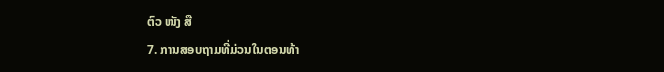ຕົວ ໜັງ ສື
7. ການສອບຖາມທີ່ມ່ວນໃນຕອນທ້າ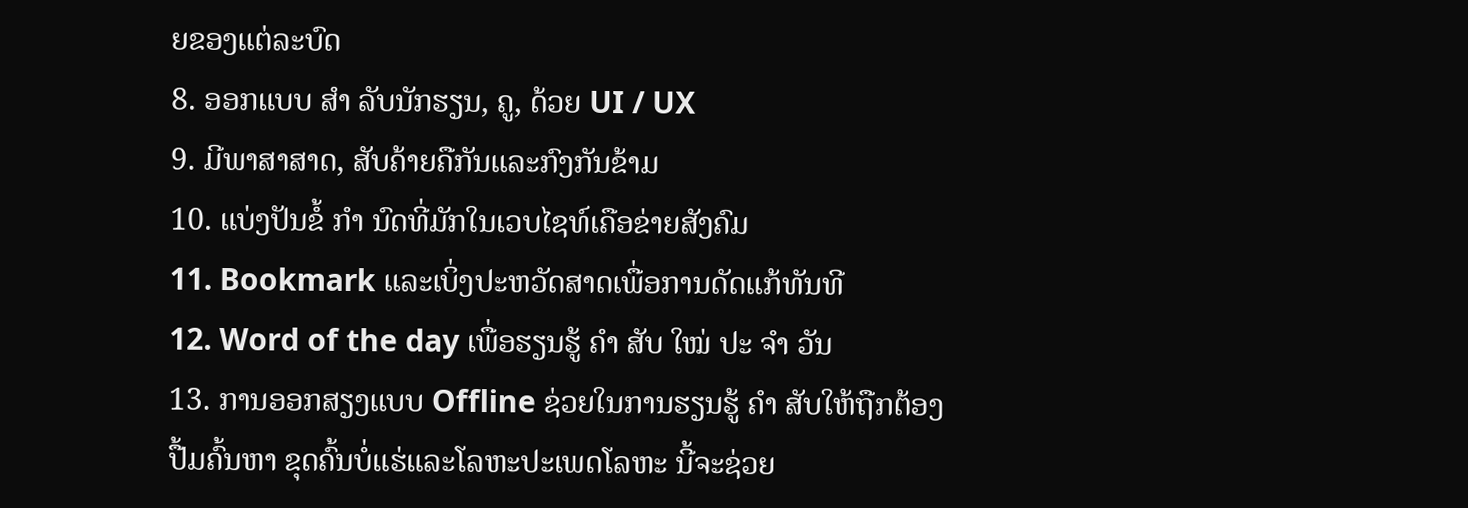ຍຂອງແຕ່ລະບົດ
8. ອອກແບບ ສຳ ລັບນັກຮຽນ, ຄູ, ດ້ວຍ UI / UX
9. ມີພາສາສາດ, ສັບຄ້າຍຄືກັນແລະກົງກັນຂ້າມ
10. ແບ່ງປັນຂໍ້ ກຳ ນົດທີ່ມັກໃນເວບໄຊທ໌ເຄືອຂ່າຍສັງຄົມ
11. Bookmark ແລະເບິ່ງປະຫວັດສາດເພື່ອການດັດແກ້ທັນທີ
12. Word of the day ເພື່ອຮຽນຮູ້ ຄຳ ສັບ ໃໝ່ ປະ ຈຳ ວັນ
13. ການອອກສຽງແບບ Offline ຊ່ວຍໃນການຮຽນຮູ້ ຄຳ ສັບໃຫ້ຖືກຕ້ອງ
ປື້ມຄົ້ນຫາ ຂຸດຄົ້ນບໍ່ແຮ່ແລະໂລຫະປະເພດໂລຫະ ນີ້ຈະຊ່ວຍ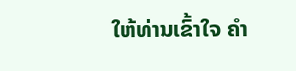ໃຫ້ທ່ານເຂົ້າໃຈ ຄຳ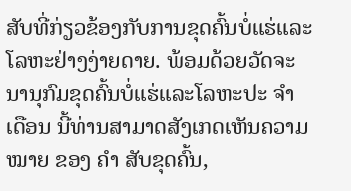ສັບທີ່ກ່ຽວຂ້ອງກັບການຂຸດຄົ້ນບໍ່ແຮ່ແລະໂລຫະຢ່າງງ່າຍດາຍ. ພ້ອມດ້ວຍວັດຈະນານຸກົມຂຸດຄົ້ນບໍ່ແຮ່ແລະໂລຫະປະ ຈຳ ເດືອນ ນີ້ທ່ານສາມາດສັງເກດເຫັນຄວາມ ໝາຍ ຂອງ ຄຳ ສັບຂຸດຄົ້ນ,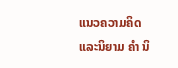ແນວຄວາມຄິດແລະນິຍາມ ຄຳ ນິ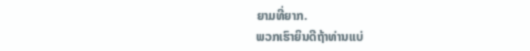ຍາມທີ່ຍາກ.
ພວກເຮົາຍິນດີຖ້າທ່ານແບ່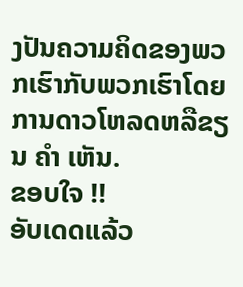ງປັນຄວາມຄິດຂອງພວກເຮົາກັບພວກເຮົາໂດຍການດາວໂຫລດຫລືຂຽນ ຄຳ ເຫັນ.
ຂອບໃຈ !!
ອັບເດດແລ້ວ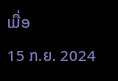ເມື່ອ
15 ກ.ຍ. 2024